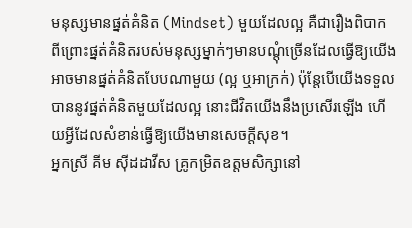មនុស្សមានផ្នត់គំនិត (Mindset) មួយដែលល្អ គឺជារឿងពិបាក ពីព្រោះផ្នត់គំនិតរបស់មនុស្សម្នាក់ៗមានបណ្ដុំច្រើនដែលធ្វើឱ្យយើងអាចមានផ្នត់គំនិតបែបណាមួយ (ល្អ ឬអាក្រក់) ប៉ុន្តែបើយើងទទួលបាននូវផ្នត់គំនិតមួយដែលល្អ នោះជីវិតយើងនឹងប្រសើរឡើង ហើយអ្វីដែលសំខាន់ធ្វើឱ្យយើងមានសេចក្ដីសុខ។
អ្នកស្រី គីម ស៊ីដដាវីស គ្រូកម្រិតឧត្តមសិក្សានៅ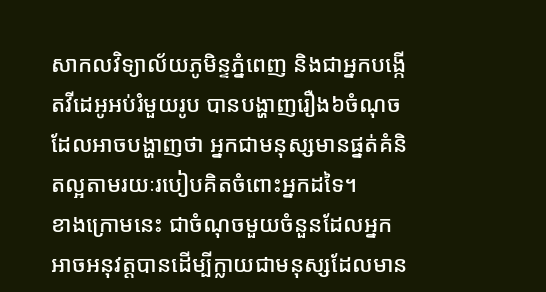សាកលវិទ្យាល័យភូមិន្ទភ្នំពេញ និងជាអ្នកបង្កើតវីដេអូអប់រំមួយរូប បានបង្ហាញរឿង៦ចំណុចដែលអាចបង្ហាញថា អ្នកជាមនុស្សមានផ្នត់គំនិតល្អតាមរយៈរបៀបគិតចំពោះអ្នកដទៃ។
ខាងក្រោមនេះ ជាចំណុចមួយចំនួនដែលអ្នកអាចអនុវត្តបានដើម្បីក្លាយជាមនុស្សដែលមាន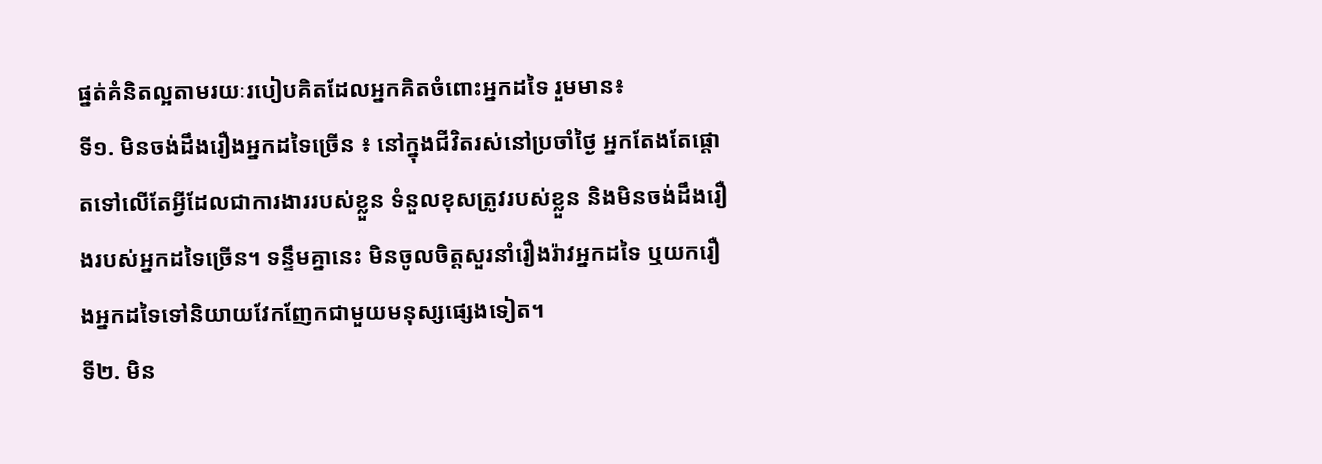ផ្នត់គំនិតល្អតាមរយៈរបៀបគិតដែលអ្នកគិតចំពោះអ្នកដទៃ រួមមាន៖
ទី១. មិនចង់ដឹងរឿងអ្នកដទៃច្រើន ៖ នៅក្នុងជីវិតរស់នៅប្រចាំថ្ងៃ អ្នកតែងតែផ្ដោតទៅលើតែអ្វីដែលជាការងាររបស់ខ្លួន ទំនួលខុសត្រូវរបស់ខ្លួន និងមិនចង់ដឹងរឿងរបស់អ្នកដទៃច្រើន។ ទន្ទឹមគ្នានេះ មិនចូលចិត្តសួរនាំរឿងរ៉ាវអ្នកដទៃ ឬយករឿងអ្នកដទៃទៅនិយាយវែកញែកជាមួយមនុស្សផ្សេងទៀត។
ទី២. មិន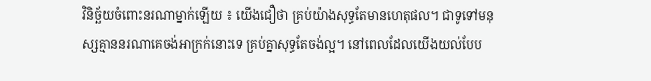វិនិច្ឆ័យចំពោះនរណាម្នាក់ឡើយ ៖ យើងជឿថា គ្រប់យ៉ាងសុទ្ធតែមានហេតុផល។ ជាទូទៅមនុស្សគ្មាននរណាគេចង់អាក្រក់នោះទេ គ្រប់គ្នាសុទ្ធតែចង់ល្អ។ នៅពេលដែលយើងយល់បែប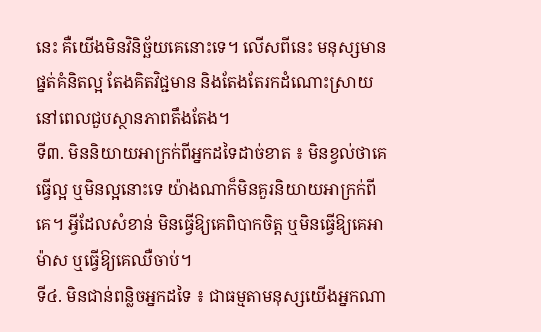នេះ គឺយើងមិនវិនិច្ឆ័យគេនោះទេ។ លើសពីនេះ មនុស្សមានផ្នត់គំនិតល្អ តែងគិតវិជ្ជមាន និងតែងតែរកដំណោះស្រាយនៅពេលជួបស្ថានភាពតឹងតែង។
ទី៣. មិននិយាយអាក្រក់ពីអ្នកដទៃដាច់ខាត ៖ មិនខ្វល់ថាគេធ្វើល្អ ឬមិនល្អនោះទេ យ៉ាងណាក៏មិនគួរនិយាយអាក្រក់ពីគេ។ អ្វីដែលសំខាន់ មិនធ្វើឱ្យគេពិបាកចិត្ត ឬមិនធ្វើឱ្យគេអាម៉ាស ឬធ្វើឱ្យគេឈឺចាប់។
ទី៤. មិនជាន់ពន្លិចអ្នកដទៃ ៖ ជាធម្មតាមនុស្សយើងអ្នកណា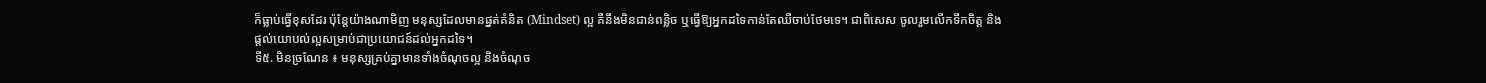ក៏ធ្លាប់ធ្វើខុសដែរ ប៉ុន្តែយ៉ាងណាមិញ មនុស្សដែលមានផ្នត់គំនិត (Mindset) ល្អ គឺនឹងមិនជាន់ពន្លិច ឬធ្វើឱ្យអ្នកដទៃកាន់តែឈឺចាប់ថែមទេ។ ជាពិសេស ចូលរួមលើកទឹកចិត្ត និងផ្ដល់យោបល់ល្អសម្រាប់ជាប្រយោជន៍ដល់អ្នកដទៃ។
ទី៥. មិនច្រណែន ៖ មនុស្សគ្រប់គ្នាមានទាំងចំណុចល្អ និងចំណុច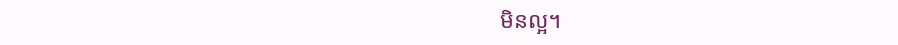មិនល្អ។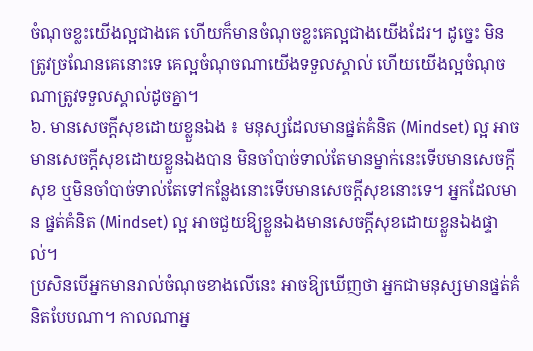ចំណុចខ្លះយើងល្អជាងគេ ហើយក៏មានចំណុចខ្លះគេល្អជាងយើងដែរ។ ដូច្នេះ មិនត្រូវច្រណែនគេនោះទេ គេល្អចំណុចណាយើងទទួលស្គាល់ ហើយយើងល្អចំណុចណាត្រូវទទួលស្គាល់ដូចគ្នា។
៦. មានសេចក្ដីសុខដោយខ្លួនឯង ៖ មនុស្សដែលមានផ្នត់គំនិត (Mindset) ល្អ អាចមានសេចក្ដីសុខដោយខ្លួនឯងបាន មិនចាំបាច់ទាល់តែមានម្នាក់នេះទើបមានសេចក្ដីសុខ ឬមិនចាំបាច់ទាល់តែទៅកន្លែងនោះទើបមានសេចក្ដីសុខនោះទេ។ អ្នកដែលមាន ផ្នត់គំនិត (Mindset) ល្អ អាចជួយឱ្យខ្លួនឯងមានសេចក្ដីសុខដោយខ្លួនឯងផ្ទាល់។
ប្រសិនបើអ្នកមានរាល់ចំណុចខាងលើនេះ អាចឱ្យឃើញថា អ្នកជាមនុស្សមានផ្នត់គំនិតបែបណា។ កាលណាអ្ន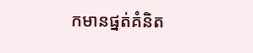កមានផ្នត់គំនិត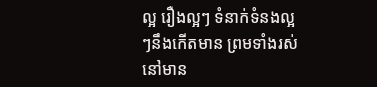ល្អ រឿងល្អៗ ទំនាក់ទំនងល្អៗនឹងកើតមាន ព្រមទាំងរស់នៅមាន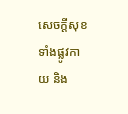សេចក្ដីសុខទាំងផ្លូវកាយ និង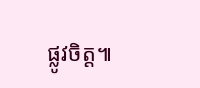ផ្លូវចិត្ត៕